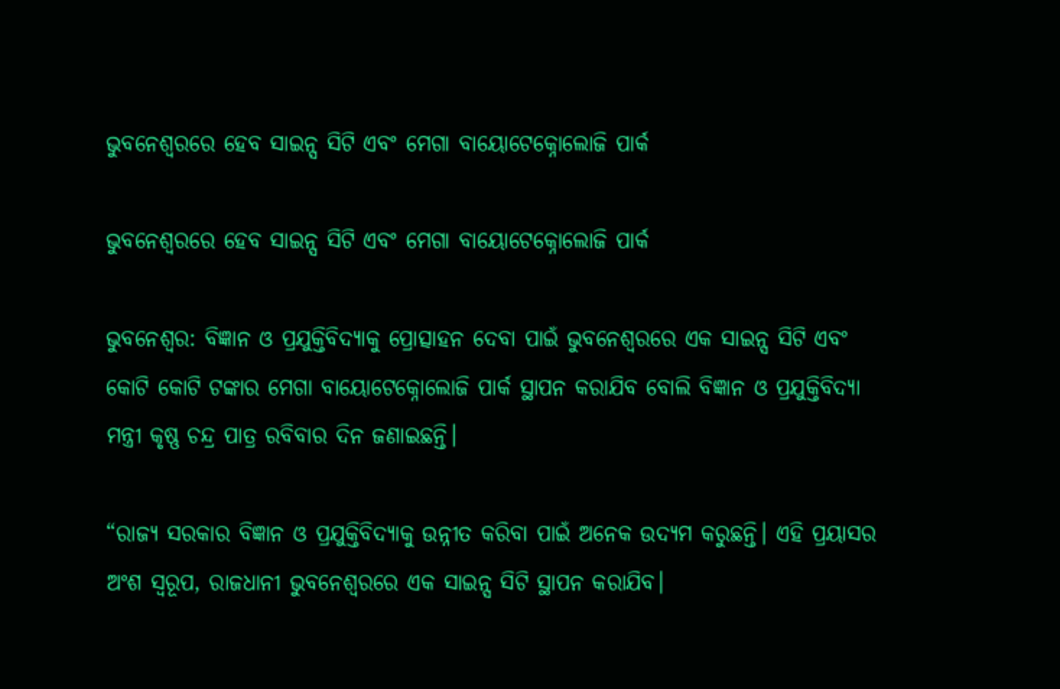ଭୁବନେଶ୍ୱରରେ ହେବ ସାଇନ୍ସ ସିଟି ଏବଂ ମେଗା ବାୟୋଟେକ୍ନୋଲୋଜି ପାର୍କ

ଭୁବନେଶ୍ୱରରେ ହେବ ସାଇନ୍ସ ସିଟି ଏବଂ ମେଗା ବାୟୋଟେକ୍ନୋଲୋଜି ପାର୍କ

ଭୁବନେଶ୍ୱର: ବିଜ୍ଞାନ ଓ ପ୍ରଯୁକ୍ତିବିଦ୍ୟାକୁ ପ୍ରୋତ୍ସାହନ ଦେବା ପାଇଁ ଭୁବନେଶ୍ୱରରେ ଏକ ସାଇନ୍ସ ସିଟି ଏବଂ କୋଟି କୋଟି ଟଙ୍କାର ମେଗା ବାୟୋଟେକ୍ନୋଲୋଜି ପାର୍କ ସ୍ଥାପନ କରାଯିବ ବୋଲି ବିଜ୍ଞାନ ଓ ପ୍ରଯୁକ୍ତିବିଦ୍ୟା ମନ୍ତ୍ରୀ କୃଷ୍ଣ ଚନ୍ଦ୍ର ପାତ୍ର ରବିବାର ଦିନ ଜଣାଇଛନ୍ତି।

“ରାଜ୍ୟ ସରକାର ବିଜ୍ଞାନ ଓ ପ୍ରଯୁକ୍ତିବିଦ୍ୟାକୁ ଉନ୍ନୀତ କରିବା ପାଇଁ ଅନେକ ଉଦ୍ୟମ କରୁଛନ୍ତି। ଏହି ପ୍ରୟାସର ଅଂଶ ସ୍ୱରୂପ, ରାଜଧାନୀ ଭୁବନେଶ୍ୱରରେ ଏକ ସାଇନ୍ସ ସିଟି ସ୍ଥାପନ କରାଯିବ।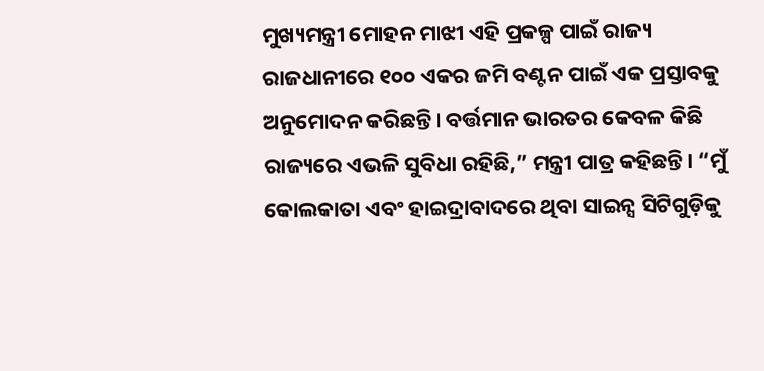ମୁଖ୍ୟମନ୍ତ୍ରୀ ମୋହନ ମାଝୀ ଏହି ପ୍ରକଳ୍ପ ପାଇଁ ରାଜ୍ୟ ରାଜଧାନୀରେ ୧୦୦ ଏକର ଜମି ବଣ୍ଟନ ପାଇଁ ଏକ ପ୍ରସ୍ତାବକୁ ଅନୁମୋଦନ କରିଛନ୍ତି। ବର୍ତ୍ତମାନ ଭାରତର କେବଳ କିଛି ରାଜ୍ୟରେ ଏଭଳି ସୁବିଧା ରହିଛି,” ମନ୍ତ୍ରୀ ପାତ୍ର କହିଛନ୍ତି। “ମୁଁ କୋଲକାତା ଏବଂ ହାଇଦ୍ରାବାଦରେ ଥିବା ସାଇନ୍ସ ସିଟିଗୁଡ଼ିକୁ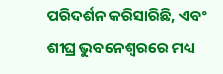ପରିଦର୍ଶନ କରିସାରିଛି, ଏବଂ ଶୀଘ୍ର ଭୁବନେଶ୍ୱରରେ ମଧ୍ୟ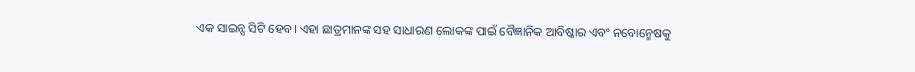ଏକ ସାଇନ୍ସ ସିଟି ହେବ। ଏହା ଛାତ୍ରମାନଙ୍କ ସହ ସାଧାରଣ ଲୋକଙ୍କ ପାଇଁ ବୈଜ୍ଞାନିକ ଆବିଷ୍କାର ଏବଂ ନବୋନ୍ମେଷକୁ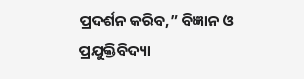ପ୍ରଦର୍ଶନ କରିବ,” ବିଜ୍ଞାନ ଓ ପ୍ରଯୁକ୍ତିବିଦ୍ୟା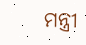ମନ୍ତ୍ରୀ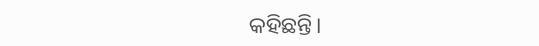କହିଛନ୍ତି।